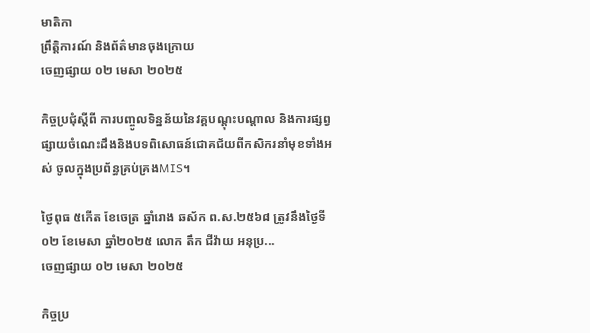មាតិកា
ព្រឹត្តិការណ៍ និងព័ត៌មានចុងក្រោយ
ចេញផ្សាយ ០២ មេសា ២០២៥

កិច្ចប្រជុំស្តីពី ការបញ្ចូលទិន្នន័យនៃវគ្គបណ្តុះបណ្តាល និងការផ្សព្វផ្សាយចំណេះដឹងនិងបទពិសោធន៍ជោគជ័យពីកសិករនាំមុខទាំងអស់ ចូលក្នុងប្រព័ន្ធគ្រប់គ្រងMIS។

ថ្ងៃពុធ ៥កើត ខែចេត្រ ឆ្នាំរោង ឆស័ក ព.ស.២៥៦៨ ត្រូវនឹងថ្ងៃទី០២ ខែមេសា ឆ្នាំ២០២៥ លោក តឹក ជីវ៉ាយ អនុប្រ...
ចេញផ្សាយ ០២ មេសា ២០២៥

កិច្ចប្រ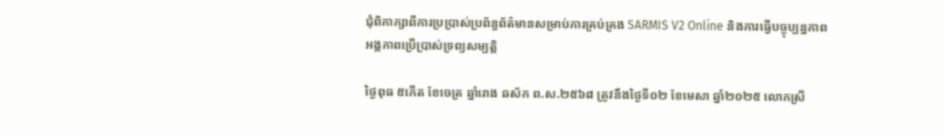ជុំពិភាក្សាពីការប្រប្រាស់ប្រព័ន្ធព័ត៌មានសម្រាប់ការគ្រប់គ្រង SARMIS V2 Online និងការធ្វើបច្ចុប្បន្នភាពអង្គភាពប្រើប្រាស់ទ្រព្យសម្បត្តិ

ថ្ងៃពុធ ៥កើត ខែចេត្រ ឆ្នាំរោង ឆស័ក ព.ស.២៥៦៨ ត្រូវនឹងថ្ងៃទី០២ ខែមេសា ឆ្នាំ២០២៥ លោកស្រី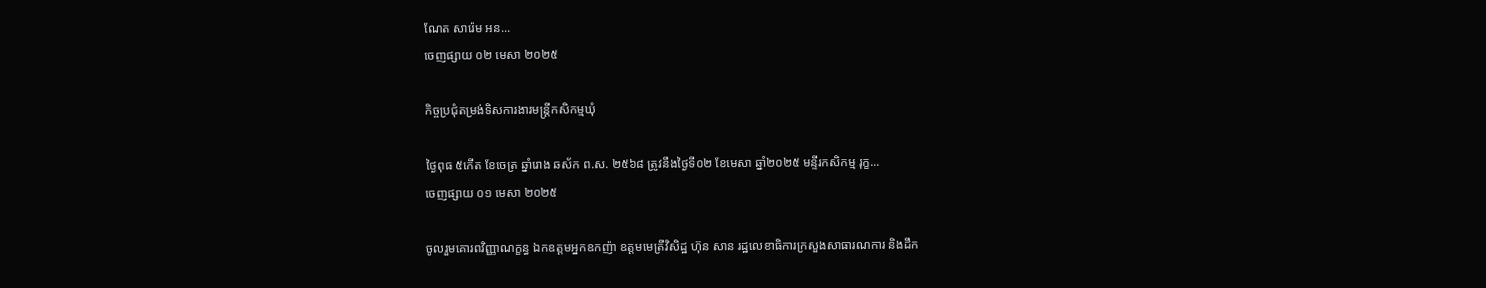ណែត សារ៉េម អន...
ចេញផ្សាយ ០២ មេសា ២០២៥

កិច្ចប្រជុំតម្រង់ទិសការងារមន្រ្តីកសិកម្មឃុំ

ថ្ងៃពុធ ៥កើត ខែចេត្រ ឆ្នាំរោង ឆស័ក ព.ស. ២៥៦៨ ត្រូវនឹងថ្ងៃទី០២ ខែមេសា ឆ្នាំ២០២៥ មន្ទីរកសិកម្ម រុក្ខ...
ចេញផ្សាយ ០១ មេសា ២០២៥

ចូលរួមគោរពវិញ្ញាណក្ខន្ធ ឯកឧត្តមអ្នកឧកញ៉ា ឧត្តមមេត្រីវិសិដ្ឋ ហ៊ុន សាន រដ្ឋលេខាធិការក្រសួងសាធារណការ និងដឹក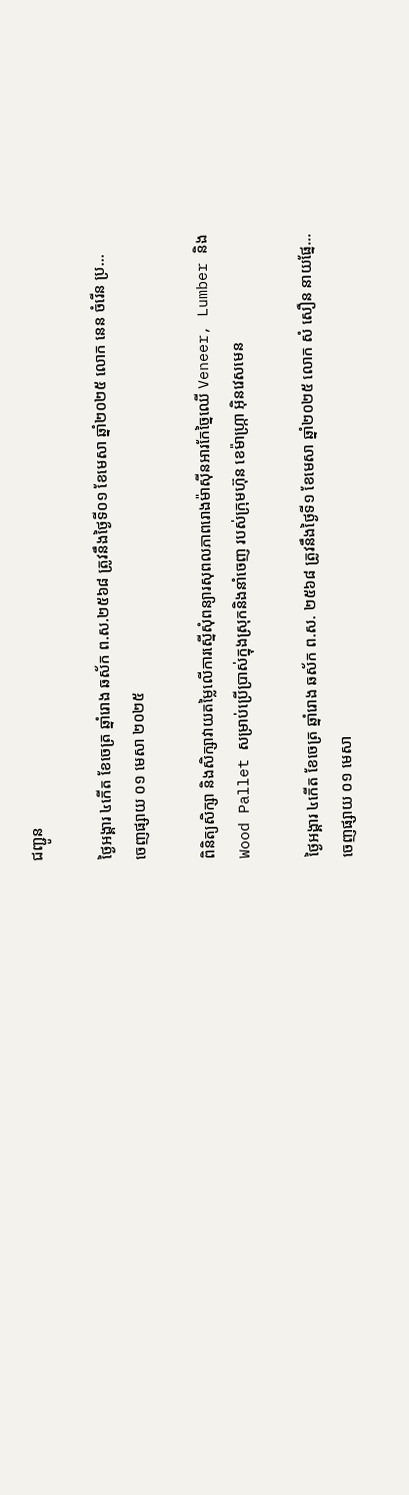ជញ្ជូន

ថ្ងៃអង្គារ ៤កើត ខែចេត្រ ឆ្នាំរោង ឆស័ក ព.ស.២៥៦៨ ត្រូវនឹងថ្ងៃទី០១ ខែមេសា ឆ្នាំ២០២៥ លោក នេន ចំរើន ប្រ...
ចេញផ្សាយ ០១ មេសា ២០២៥

ពិនិត្យសិក្សា និងសិក្សាវាយតម្លៃលើការស្នើសុំពន្យារសុពលភាពរោងម៉ាស៊ីនអារកែច្នៃឈើ Veneer, Lumber និងWood Pallet សម្រាប់ប្រើប្រាស់ក្នុងស្រុកនិងនាំចេញ របស់ក្រុមហ៊ុន ខេម៉ាហ្ក្រា អ៊ិនវេសមេន

ថ្ងៃអង្គារ ៤កើត ខែចេត្រ ឆ្នាំរោង ឆស័ក ព.ស. ២៥៦៨ ត្រូវនឹងថ្ងៃទី១ ខែមេសា ឆ្នាំ២០២៥ លោក សំ សឿន នាយផ្នែ...
ចេញផ្សាយ ០១ មេសា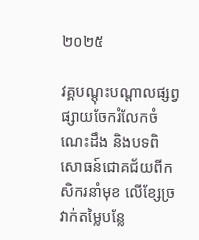២០២៥

វគ្គបណ្តុះបណ្តាលផ្សព្វផ្សាយចែករំលែកចំណេះដឹង និងបទពិសោធន៍ជោគជ័យពីកសិករនាំមុខ លើខ្សែច្រវាក់តម្លៃបន្លែ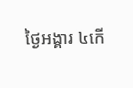ថ្ងៃអង្គារ ៤កើ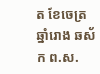ត ខែចេត្រ ឆ្នាំរោង ឆស័ក ព.ស.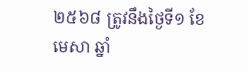២៥៦៨ ត្រូវនឹងថ្ងៃទី១ ខែមេសា ឆ្នាំ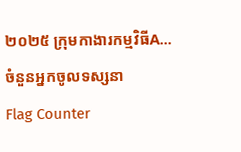២០២៥ ក្រុមកាងារកម្មវិធីA...
ចំនួនអ្នកចូលទស្សនា
Flag Counter